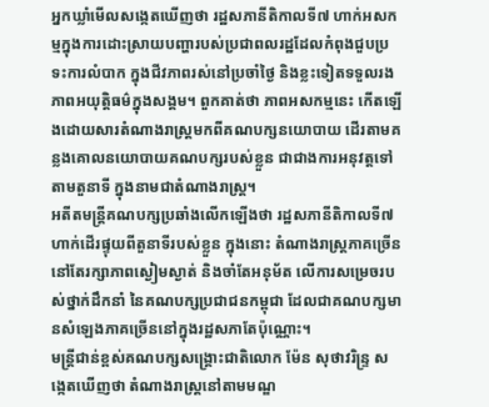អ្នកឃ្លាំមើលសង្កេតឃើញថា រដ្ឋសភានីតិកាលទី៧ ហាក់អសកម្មក្នុងការដោះស្រាយបញ្ហារបស់ប្រជាពលរដ្ឋដែលកំពុងជួបប្រទះការលំបាក ក្នុងជីវភាពរស់នៅប្រចាំថ្ងៃ និងខ្លះទៀតទទួលរងភាពអយុត្តិធម៌ក្នុងសង្គម។ ពួកគាត់ថា ភាពអសកម្មនេះ កើតឡើងដោយសារតំណាងរាស្ត្រមកពីគណបក្សនយោបាយ ដើរតាមគន្លងគោលនយោបាយគណបក្សរបស់ខ្លួន ជាជាងការអនុវត្តទៅតាមតួនាទី ក្នុងនាមជាតំណាងរាស្ត្រ។
អតីតមន្ត្រីគណបក្សប្រឆាំងលើកឡើងថា រដ្ឋសភានីតិកាលទី៧ ហាក់ដើរផ្ទុយពីតួនាទីរបស់ខ្លួន ក្នុងនោះ តំណាងរាស្ត្រភាគច្រើន នៅតែរក្សាភាពស្ងៀមស្ងាត់ និងចាំតែអនុម័ត លើការសម្រេចរបស់ថ្នាក់ដឹកនាំ នៃគណបក្សប្រជាជនកម្ពុជា ដែលជាគណបក្សមានសំឡេងភាគច្រើននៅក្នុងរដ្ឋសភាតែប៉ុណ្ណោះ។
មន្ត្រីជាន់ខ្ពស់គណបក្សសង្គ្រោះជាតិលោក ម៉ែន សុថាវរិន្ទ្រ សង្កេតឃើញថា តំណាងរាស្ត្រនៅតាមមណ្ឌ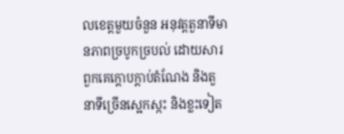លខេត្តមួយចំនួន អនុវត្តតួនាទីមានភាពច្របូកច្របល់ ដោយសារពួកគេក្ដោបក្ដាប់តំណែង និងតួនាទីច្រើនស្អេកស្កះ និងខ្លះទៀត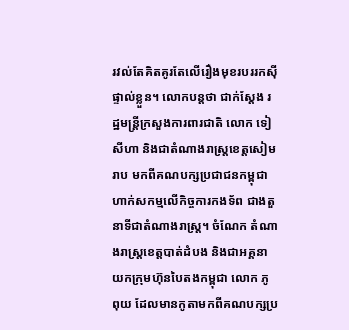រវល់តែគិតគូរតែលើរឿងមុខរបររកស៊ីផ្ទាល់ខ្លួន។ លោកបន្តថា ជាក់ស្ដែង រដ្ឋមន្ត្រីក្រសួងការពារជាតិ លោក ទៀ សីហា និងជាតំណាងរាស្ត្រខេត្តសៀមរាប មកពីគណបក្សប្រជាជនកម្ពុជា ហាក់សកម្មលើកិច្ចការកងទ័ព ជាងតួនាទីជាតំណាងរាស្ត្រ។ ចំណែក តំណាងរាស្ត្រខេត្តបាត់ដំបង និងជាអគ្គនាយកក្រុមហ៊ុនបៃតងកម្ពុជា លោក ភូ ពុយ ដែលមានកូតាមកពីគណបក្សប្រ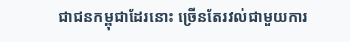ជាជនកម្ពុជាដែរនោះ ច្រើនតែរវល់ជាមួយការ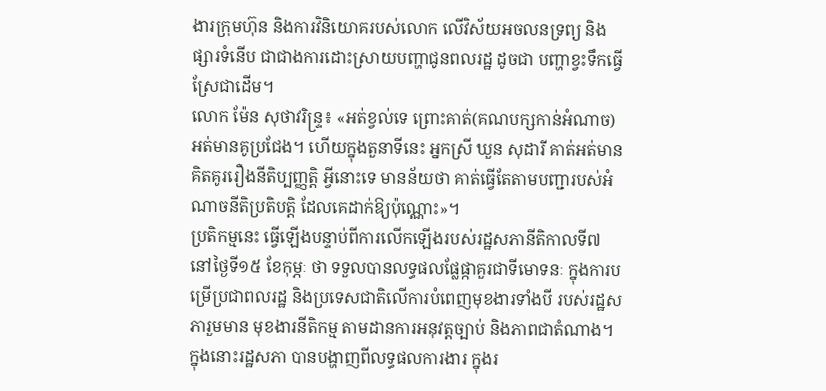ងារក្រុមហ៊ុន និងការវិនិយោគរបស់លោក លើវិស័យអចលនទ្រព្យ និងផ្សារទំនើប ជាជាងការដោះស្រាយបញ្ហាជូនពលរដ្ឋ ដូចជា បញ្ហាខ្វះទឹកធ្វើស្រែជាដើម។
លោក ម៉ែន សុថាវរិន្ទ្រ៖ «អត់ខ្វល់ទេ ព្រោះគាត់(គណបក្សកាន់អំណាច)អត់មានគូប្រជែង។ ហើយក្នុងតួនាទីនេះ អ្នកស្រី ឃួន សុដារី គាត់អត់មានគិតគូររឿងនីតិប្បញ្ញត្តិ អ្វីនោះទេ មានន័យថា គាត់ធ្វើតែតាមបញ្ជារបស់អំណាចនីតិប្រតិបត្តិ ដែលគេដាក់ឱ្យប៉ុណ្ណោះ»។
ប្រតិកម្មនេះ ធ្វើឡើងបន្ទាប់ពីការលើកឡើងរបស់រដ្ឋសភានីតិកាលទី៧ នៅថ្ងៃទី១៥ ខែកុម្ភៈ ថា ទទួលបានលទ្ធផលផ្លែផ្កាគួរជាទីមោទនៈ ក្នុងការបម្រើប្រជាពលរដ្ឋ និងប្រទេសជាតិលើការបំពេញមុខងារទាំងបី របស់រដ្ឋសភារួមមាន មុខងារនីតិកម្ម តាមដានការអនុវត្តច្បាប់ និងភាពជាតំណាង។ ក្នុងនោះរដ្ឋសភា បានបង្ហាញពីលទ្ធផលការងារ ក្នុងរ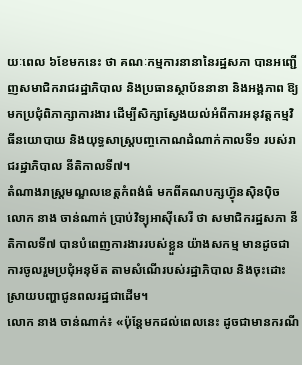យៈពេល ៦ខែមកនេះ ថា គណៈកម្មការនានានៃរដ្ឋសភា បានអញ្ជើញសមាជិករាជរដ្ឋាភិបាល និងប្រធានស្ថាប័ននានា និងអង្គភាព ឱ្យមកប្រជុំពិភាក្សាការងារ ដើម្បីសិក្សាស្វែងយល់អំពីការអនុវត្តកម្មវិធីនយោបាយ និងយុទ្ធសាស្ត្របញ្ចកោណដំណាក់កាលទី១ របស់រាជរដ្ឋាភិបាល នីតិកាលទី៧។
តំណាងរាស្ត្រមណ្ឌលខេត្តកំពង់ធំ មកពីគណបក្សហ៊្វុនស៊ិនប៉ិច លោក នាង ចាន់ណាក់ ប្រាប់វិទ្យុអាស៊ីសេរី ថា សមាជិករដ្ឋសភា នីតិកាលទី៧ បានបំពេញការងាររបស់ខ្លួន យ៉ាងសកម្ម មានដូចជា ការចូលរួមប្រជុំអនុម័ត តាមសំណើរបស់រដ្ឋាភិបាល និងចុះដោះស្រាយបញ្ហាជូនពលរដ្ឋជាដើម។
លោក នាង ចាន់ណាក់៖ «ប៉ុន្តែមកដល់ពេលនេះ ដូចជាមានករណី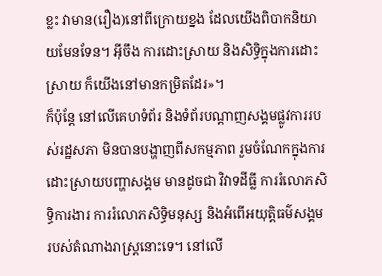ខ្លះ វាមាន(រឿង)នៅពីក្រោយខ្នង ដែលយើងពិបាកនិយាយមែនទែន។ អ៊ីចឹង ការដោះស្រាយ និងសិទ្ធិក្នុងការដោះស្រាយ ក៏យើងនៅមានកម្រិតដែរ»។
ក៏ប៉ុន្តែ នៅលើគេហទំព័រ និងទំព័របណ្ដាញសង្គមផ្លូវការរបស់រដ្ឋសភា មិនបានបង្ហាញពីសកម្មភាព រួមចំណែកក្នុងការដោះស្រាយបញ្ហាសង្គម មានដូចជា វិវាទដីធ្លី ការរំលោភសិទ្ធិការងារ ការរំលោភសិទ្ធិមនុស្ស និងអំពើអយុត្តិធម៌សង្គម របស់តំណាងរាស្ត្រនោះទេ។ នៅលើ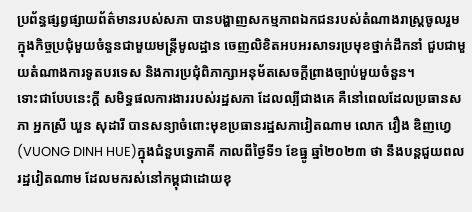ប្រព័ន្ធផ្សព្វផ្សាយព័ត៌មានរបស់សភា បានបង្ហាញសកម្មភាពឯកជនរបស់តំណាងរាស្ត្រចូលរួមក្នុងកិច្ចប្រជុំមួយចំនួនជាមួយមន្ត្រីមូលដ្ឋាន ចេញលិខិតអបអរសាទរប្រមុខថ្នាក់ដឹកនាំ ជួបជាមួយតំណាងការទូតបរទេស និងការប្រជុំពិភាក្សាអនុម័តសេចក្ដីព្រាងច្បាប់មួយចំនួន។
ទោះជាបែបនេះក្ដី សមិទ្ធផលការងាររបស់រដ្ឋសភា ដែលល្បីជាងគេ គឺនៅពេលដែលប្រធានសភា អ្នកស្រី ឃួន សុដារី បានសន្យាចំពោះមុខប្រធានរដ្ឋសភាវៀតណាម លោក វឿង ឌិញហ្វេ (VUONG DINH HUE)ក្នុងជំនួបទ្វេភាគី កាលពីថ្ងៃទី១ ខែធ្នូ ឆ្នាំ២០២៣ ថា នឹងបន្តជួយពលរដ្ឋវៀតណាម ដែលមករស់នៅកម្ពុជាដោយខុ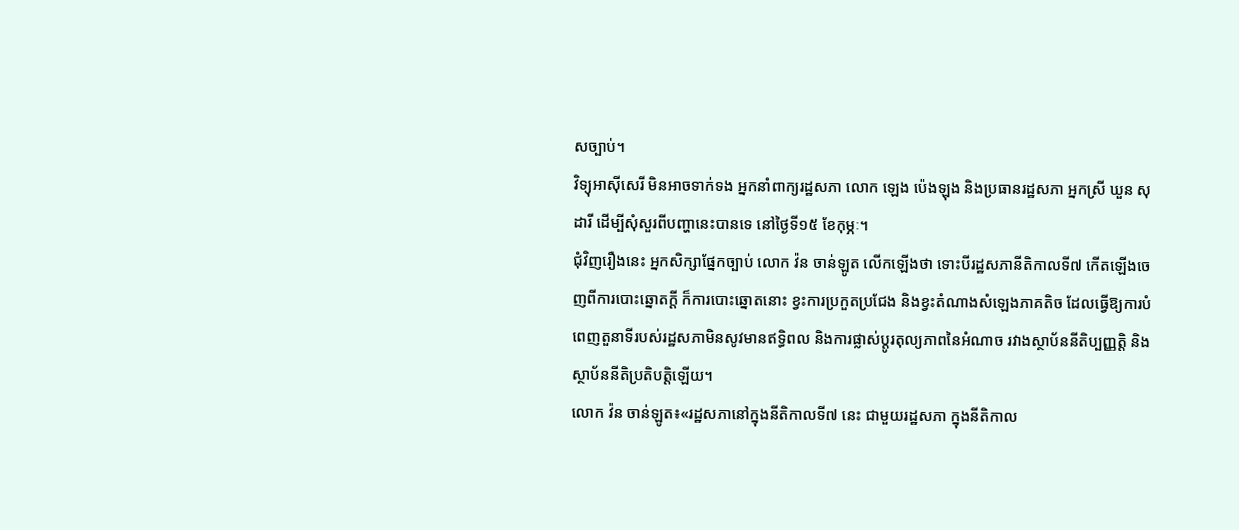សច្បាប់។
វិទ្យុអាស៊ីសេរី មិនអាចទាក់ទង អ្នកនាំពាក្យរដ្ឋសភា លោក ឡេង ប៉េងឡុង និងប្រធានរដ្ឋសភា អ្នកស្រី ឃួន សុដារី ដើម្បីសុំសួរពីបញ្ហានេះបានទេ នៅថ្ងៃទី១៥ ខែកុម្ភៈ។
ជុំវិញរឿងនេះ អ្នកសិក្សាផ្នែកច្បាប់ លោក វ៉ន ចាន់ឡូត លើកឡើងថា ទោះបីរដ្ឋសភានីតិកាលទី៧ កើតឡើងចេញពីការបោះឆ្នោតក្ដី ក៏ការបោះឆ្នោតនោះ ខ្វះការប្រកួតប្រជែង និងខ្វះតំណាងសំឡេងភាគតិច ដែលធ្វើឱ្យការបំពេញតួនាទីរបស់រដ្ឋសភាមិនសូវមានឥទ្ធិពល និងការផ្លាស់ប្ដូរតុល្យភាពនៃអំណាច រវាងស្ថាប័ននីតិប្បញ្ញត្តិ និងស្ថាប័ននីតិប្រតិបត្តិឡើយ។
លោក វ៉ន ចាន់ឡូត៖«រដ្ឋសភានៅក្នុងនីតិកាលទី៧ នេះ ជាមួយរដ្ឋសភា ក្នុងនីតិកាល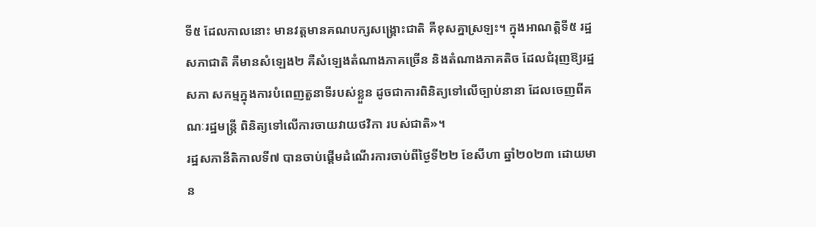ទី៥ ដែលកាលនោះ មានវត្តមានគណបក្សសង្គ្រោះជាតិ គឺខុសគ្នាស្រឡះ។ ក្នុងអាណត្តិទី៥ រដ្ឋសភាជាតិ គឺមានសំឡេង២ គឺសំឡេងតំណាងភាគច្រើន និងតំណាងភាគតិច ដែលជំរុញឱ្យរដ្ឋសភា សកម្មក្នុងការបំពេញតួនាទីរបស់ខ្លួន ដូចជាការពិនិត្យទៅលើច្បាប់នានា ដែលចេញពីគណៈរដ្ឋមន្ត្រី ពិនិត្យទៅលើការចាយវាយថវិកា របស់ជាតិ»។
រដ្ឋសភានីតិកាលទី៧ បានចាប់ផ្ដើមដំណើរការចាប់ពីថ្ងៃទី២២ ខែសីហា ឆ្នាំ២០២៣ ដោយមាន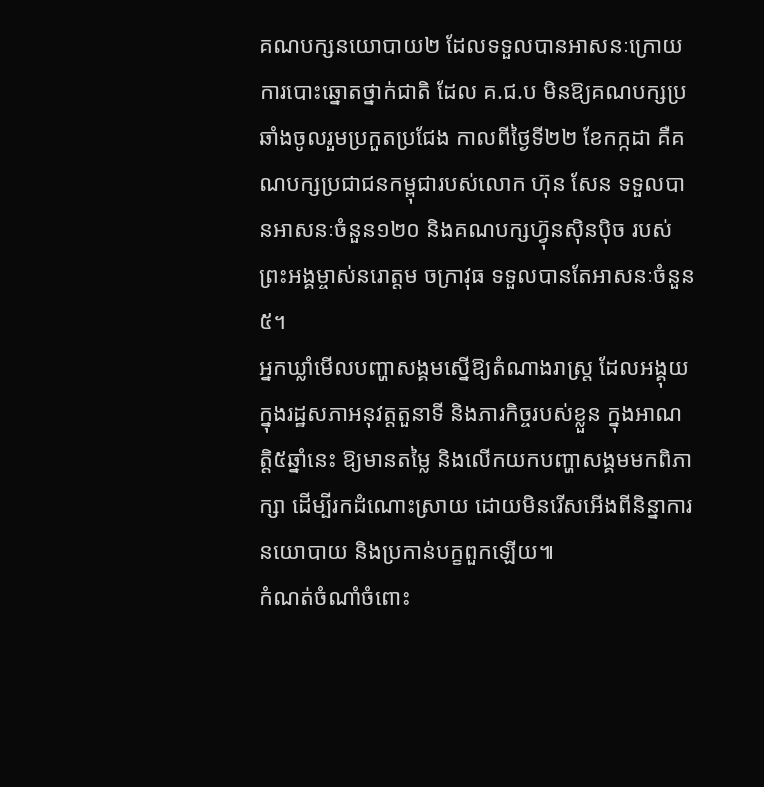គណបក្សនយោបាយ២ ដែលទទួលបានអាសនៈក្រោយការបោះឆ្នោតថ្នាក់ជាតិ ដែល គ.ជ.ប មិនឱ្យគណបក្សប្រឆាំងចូលរួមប្រកួតប្រជែង កាលពីថ្ងៃទី២២ ខែកក្កដា គឺគណបក្សប្រជាជនកម្ពុជារបស់លោក ហ៊ុន សែន ទទួលបានអាសនៈចំនួន១២០ និងគណបក្សហ៊្វុនស៊ិនប៉ិច របស់ព្រះអង្គម្ចាស់នរោត្ដម ចក្រាវុធ ទទួលបានតែអាសនៈចំនួន ៥។
អ្នកឃ្លាំមើលបញ្ហាសង្គមស្នើឱ្យតំណាងរាស្ត្រ ដែលអង្គុយក្នុងរដ្ឋសភាអនុវត្តតួនាទី និងភារកិច្ចរបស់ខ្លួន ក្នុងអាណត្តិ៥ឆ្នាំនេះ ឱ្យមានតម្លៃ និងលើកយកបញ្ហាសង្គមមកពិភាក្សា ដើម្បីរកដំណោះស្រាយ ដោយមិនរើសអើងពីនិន្នាការនយោបាយ និងប្រកាន់បក្ខពួកឡើយ៕
កំណត់ចំណាំចំពោះ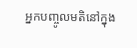អ្នកបញ្ចូលមតិនៅក្នុង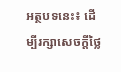អត្ថបទនេះ៖ ដើម្បីរក្សាសេចក្ដីថ្លៃ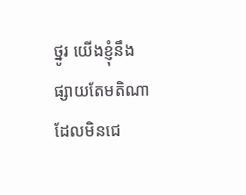ថ្នូរ យើងខ្ញុំនឹងផ្សាយតែមតិណា ដែលមិនជេ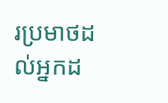រប្រមាថដល់អ្នកដ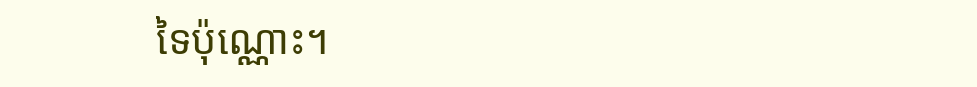ទៃប៉ុណ្ណោះ។